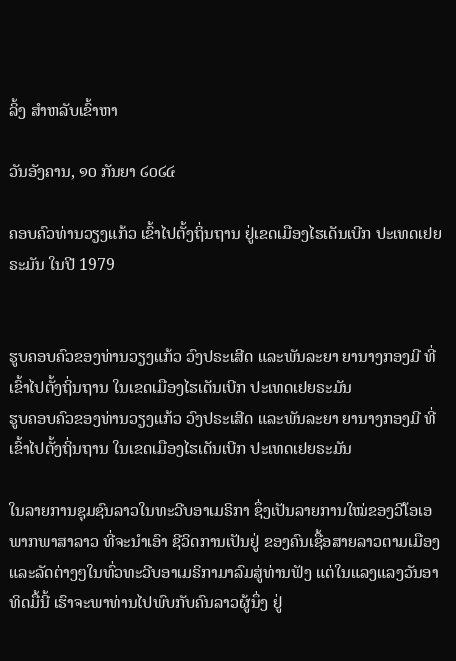ລິ້ງ ສຳຫລັບເຂົ້າຫາ

ວັນອັງຄານ, ໑໐ ກັນຍາ ໒໐໒໔

ຄອບຄົວທ່ານວຽງແກ້ວ ເຂົ້າໄປຕັ້ງຖິ່ນຖານ ຢູ່ເຂດເມືອງໄຮເດັນເບີກ ປະເທດເຢຍຣະມັນ ໃນປີ 1979


ຮູບຄອບຄົວຂອງທ່ານວຽງແກ້ວ ວົງປຣະເສີດ ແລະພັນລະຍາ ຍານາງກອງມີ ທີ່ເຂົ້າໄປຕັ້ງຖິ່ນຖານ ໃນເຂດເມືອງໄຮເດັນເບີກ ປະເທດເຢຍຣະມັນ
ຮູບຄອບຄົວຂອງທ່ານວຽງແກ້ວ ວົງປຣະເສີດ ແລະພັນລະຍາ ຍານາງກອງມີ ທີ່ເຂົ້າໄປຕັ້ງຖິ່ນຖານ ໃນເຂດເມືອງໄຮເດັນເບີກ ປະເທດເຢຍຣະມັນ

ໃນລາຍການຊຸມຊົນລາວໃນທະວີບອາເມຣິກາ ຊຶ່ງເປັນລາຍການໃໝ່ຂອງວີໂອເອພາກພາສາລາວ ທີ່ຈະນຳເອົາ ຊີວິດການເປັນຢູ່ ຂອງຄົນເຊື້ອສາຍລາວຕາມເມືອງແລະລັດຕ່າງໆໃນທົ່ວທະວີບອາເມຣິກາມາລົມສູ່ທ່ານຟັງ ແຕ່ໃນແລງແລງວັນອາທິດມື້ນີ້ ເຮົາຈະພາທ່ານໄປພົບກັບຄົນລາວຜູ້ນຶ່ງ ຢູ່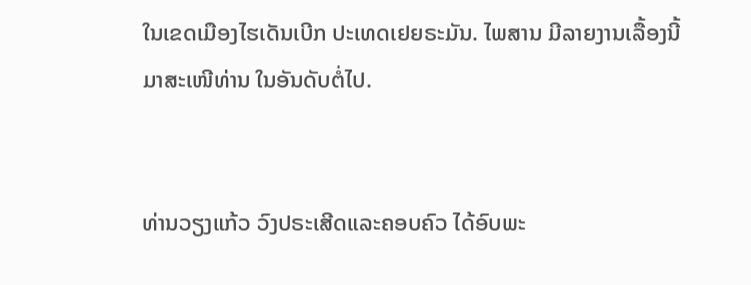ໃນເຂດເມືອງໄຮເດັນເບີກ ປະເທດເຢຍຣະມັນ. ໄພສານ ມີລາຍງານເລື້ອງນີ້ມາສະເໜີທ່ານ ໃນອັນດັບຕໍ່ໄປ.


ທ່ານວຽງແກ້ວ ວົງປຣະເສີດແລະຄອບຄົວ ໄດ້ອົບພະ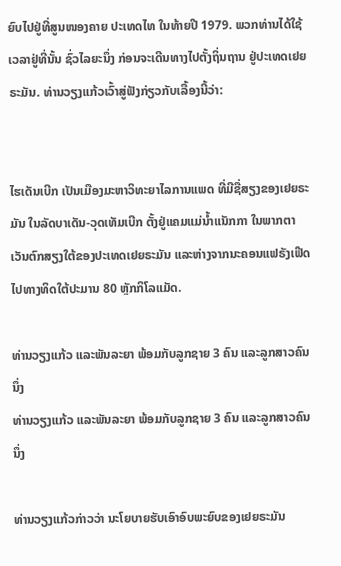ຍົບໄປຢູ່ທີ່ສູນໜອງຄາຍ ປະເທດໄທ ໃນທ້າຍປີ 1979. ພວກທ່ານໄດ້ໃຊ້ເວລາຢູ່ທີ່ນັ້ນ ຊົ່ວໄລຍະນຶ່ງ ກ່ອນຈະເດີນທາງໄປຕັ້ງຖິ່ນຖານ ຢູ່ປະເທດເຢຍຣະມັນ. ທ່ານວຽງແກ້ວເວົ້າສູ່ຟັງກ່ຽວກັບເລື້ອງນີ້ວ່າ:


ໄຮເດັນເບີກ ເປັນເມືອງມະຫາວິທະຍາໄລການແພດ ທີ່ມີຊື່ສຽງຂອງເຢຍຣະມັນ ໃນລັດບາເດັນ-ວຸດເທັມເບີກ ຕັ້ງຢູ່ແຄມແມ່ນ້ຳແນັກກາ ໃນພາກຕາເວັນຕົກສຽງໃຕ້ຂອງປະເທດເຢຍຣະມັນ ແລະຫ່າງຈາກນະຄອນແຟຣັງເຟີດ ໄປທາງທິດໃຕ້ປະມານ 80 ຫຼັກກິໂລແມັດ.

ທ່ານວຽງແກ້ວ ແລະພັນລະຍາ ພ້ອມກັບລູກຊາຍ 3 ຄົນ ແລະລູກສາວຄົນນຶ່ງ
ທ່ານວຽງແກ້ວ ແລະພັນລະຍາ ພ້ອມກັບລູກຊາຍ 3 ຄົນ ແລະລູກສາວຄົນນຶ່ງ

ທ່ານວຽງແກ້ວກ່າວວ່າ ນະໂຍບາຍຮັບເອົາອົບພະຍົບຂອງເຢຍຣະມັນ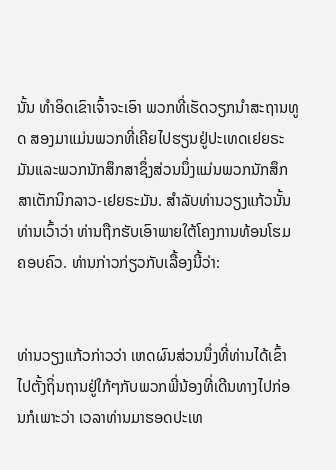ນັ້ນ ທຳອິດເຂົາເຈົ້າຈະເອົາ ພວກທີ່ເຮັດວຽກນຳສະຖານທູດ ສອງມາແມ່ນພວກທີ່ເຄີຍໄປຮຽນຢູ່ປະເທດເຢຍຣະມັນແລະພວກນັກສຶກສາຊຶ່ງສ່ວນນຶ່ງແມ່ນພວກນັກສຶກສາເຕັກນິກລາວ-ເຢຍຣະມັນ. ສຳລັບທ່ານວຽງແກ້ວນັ້ນ ທ່ານເວົ້າວ່າ ທ່ານຖືກຮັບເອົາພາຍໃຕ້ໂຄງການທ້ອນໂຮມຄອບຄົວ. ທ່ານກ່າວກ່ຽວກັບເລື້ອງນີ້ວ່າ:


ທ່ານວຽງແກ້ວກ່າວວ່າ ເຫດຜົນສ່ວນນຶ່ງທີ່ທ່ານໄດ້ເຂົ້າໄປຕັ້ງຖິ່ນຖານຢູ່ໃກ້ໆກັບພວກພີ່ນ້ອງທີ່ເດີນທາງໄປກ່ອນກໍເພາະວ່າ ເວລາທ່ານມາຮອດປະເທ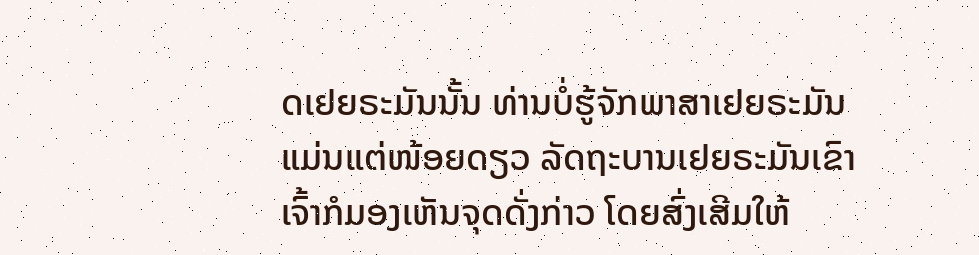ດເຢຍຣະມັນນັ້ນ ທ່ານບໍ່ຮູ້ຈັກພາສາເຢຍຣະມັນແມ່ນແຕ່ໜ້ອຍດຽວ ລັດຖະບານເຢຍຣະມັນເຂົາເຈົ້າກໍມອງເຫັນຈຸດດັ່ງກ່າວ ໂດຍສົ່ງເສີມໃຫ້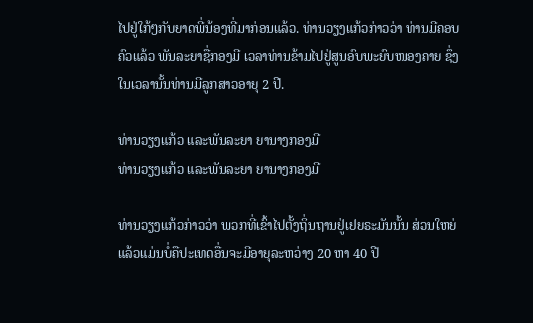ໄປຢູ່ໃກ້ໆກັບຍາດພີ່ນ້ອງທີ່ມາກ່ອນແລ້ວ. ທ່ານວຽງແກ້ວກ່າວວ່າ ທ່ານມີຄອບຄົວແລ້ວ ພັນລະຍາຊື່ກອງມີ ເວລາທ່ານຂ້າມໄປຢູ່ສູນອົບພະຍົບໜອງຄາຍ ຊຶ່ງໃນເວລານັ້ນທ່ານມີລູກສາວອາຍຸ 2 ປີ.

ທ່ານວຽງແກ້ວ ແລະພັນລະຍາ ຍານາງກອງມີ
ທ່ານວຽງແກ້ວ ແລະພັນລະຍາ ຍານາງກອງມີ

ທ່ານວຽງແກ້ວກ່າວວ່າ ພວກທີ່ເຂົ້າໄປຕັ້ງຖິ່ນຖານຢູ່ເຢຍຣະມັນນັ້ນ ສ່ວນໃຫຍ່ແລ້ວແມ່ນບໍ່ຄືປະເທດອື່ນຈະມີອາຍຸລະຫວ່າງ 20 ຫາ 40 ປີ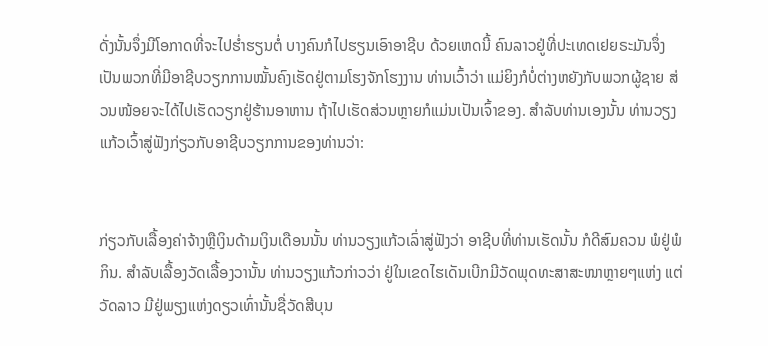ດັ່ງນັ້ນຈຶ່ງມີໂອກາດທີ່ຈະໄປຮ່ຳຮຽນຕໍ່ ບາງຄົນກໍໄປຮຽນເອົາອາຊີບ ດ້ວຍເຫດນີ້ ຄົນລາວຢູ່ທີ່ປະເທດເຢຍຣະມັນຈຶ່ງເປັນພວກທີ່ມີອາຊີບວຽກການໝັ້ນຄົງເຮັດຢູ່ຕາມໂຮງຈັກໂຮງງານ ທ່ານເວົ້າວ່າ ແມ່ຍິງກໍບໍ່ຕ່າງຫຍັງກັບພວກຜູ້ຊາຍ ສ່ວນໜ້ອຍຈະໄດ້ໄປເຮັດວຽກຢູ່ຮ້ານອາຫານ ຖ້າໄປເຮັດສ່ວນຫຼາຍກໍແມ່ນເປັນເຈົ້າຂອງ. ສຳລັບທ່ານເອງນັ້ນ ທ່ານວຽງແກ້ວເວົ້າສູ່ຟັງກ່ຽວກັບອາຊີບວຽກການຂອງທ່ານວ່າ:


ກ່ຽວກັບເລື້ອງຄ່າຈ້າງຫຼືເງິນດ້າມເງິນເດືອນນັ້ນ ທ່ານວຽງແກ້ວເລົ່າສູ່ຟັງວ່າ ອາຊີບທີ່ທ່ານເຮັດນັ້ນ ກໍດີສົມຄວນ ພໍຢູ່ພໍກິນ. ສຳລັບເລື້ອງວັດເລື້ອງວານັ້ນ ທ່ານວຽງແກ້ວກ່າວວ່າ ຢູ່ໃນເຂດໄຮເດັນເບີກມີວັດພຸດທະສາສະໜາຫຼາຍໆແຫ່ງ ແຕ່ວັດລາວ ມີຢູ່ພຽງແຫ່ງດຽວເທົ່ານັ້ນຊື່ວັດສີບຸນ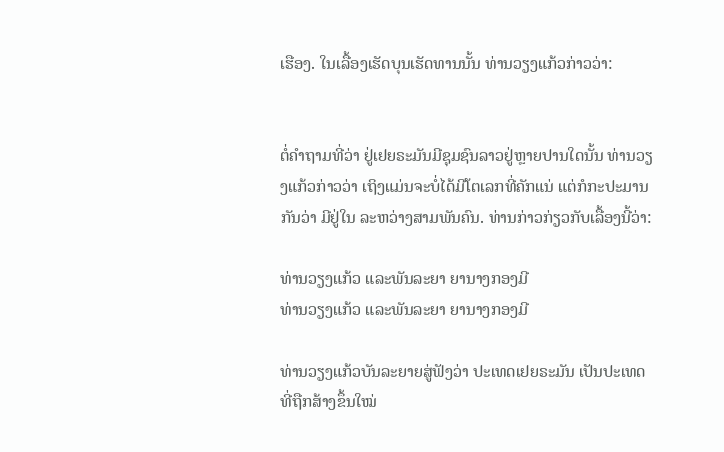ເຮືອງ. ໃນເລື້ອງເຮັດບຸນເຮັດທານນັ້ນ ທ່ານວຽງແກ້ວກ່າວວ່າ:


ຕໍ່ຄຳຖາມທີ່ວ່າ ຢູ່ເຢຍຣະມັນມີຊຸມຊົນລາວຢູ່ຫຼາຍປານໃດນັ້ນ ທ່ານວຽງແກ້ວກ່າວວ່າ ເຖິງແມ່ນຈະບໍ່ໄດ້ມີໂຕເລກທີ່ຄັກແນ່ ແຕ່ກໍກະປະມານກັນວ່າ ມີຢູ່ໃນ ລະຫວ່າງສາມພັນຄົນ. ທ່ານກ່າວກ່ຽວກັບເລື້ອງນີ້ວ່າ:

ທ່ານວຽງແກ້ວ ແລະພັນລະຍາ ຍານາງກອງມີ
ທ່ານວຽງແກ້ວ ແລະພັນລະຍາ ຍານາງກອງມີ

ທ່ານວຽງແກ້ວບັນລະຍາຍສູ່ຟັງວ່າ ປະເທດເຢຍຣະມັນ ເປັນປະເທດທີ່ຖືກສ້າງຂຶ້ນໃໝ່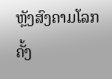ຫຼັງສົງຄາມໂລກຄັ້ງ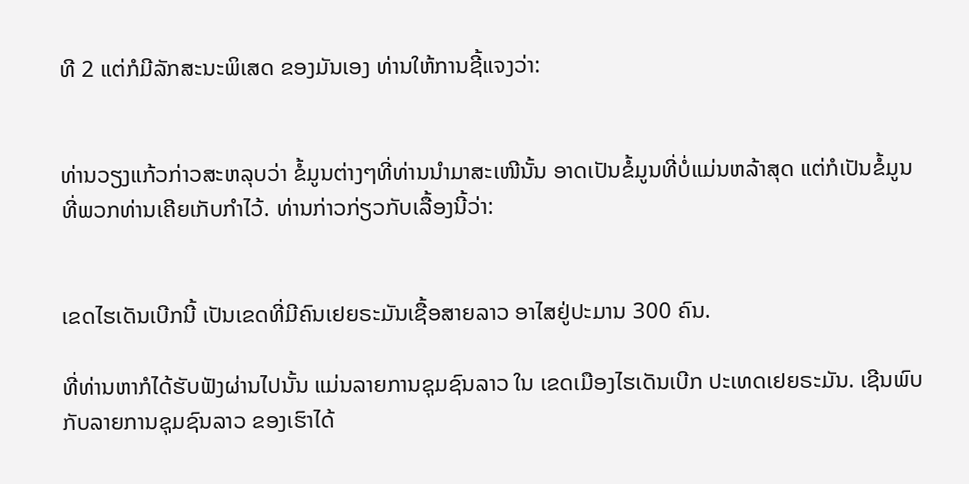ທີ 2 ແຕ່ກໍມີລັກສະນະພິເສດ ຂອງມັນເອງ ທ່ານໃຫ້ການຊີ້ແຈງວ່າ:


ທ່ານວຽງແກ້ວກ່າວສະຫລຸບວ່າ ຂໍ້ມູນຕ່າງໆທີ່ທ່ານນຳມາສະເໜີນັ້ນ ອາດເປັນຂໍ້ມູນທີ່ບໍ່ແມ່ນຫລ້າສຸດ ແຕ່ກໍເປັນຂໍ້ມູນທີ່ພວກທ່ານເຄີຍເກັບກຳໄວ້. ທ່ານກ່າວກ່ຽວກັບເລື້ອງນີ້ວ່າ:


ເຂດໄຮເດັນເບີກນີ້ ເປັນເຂດທີ່ມີຄົນເຢຍຣະມັນເຊື້ອສາຍລາວ ອາໄສຢູ່ປະມານ 300 ຄົນ.

ທີ່ທ່ານຫາກໍໄດ້ຮັບຟັງຜ່ານໄປນັ້ນ ແມ່ນລາຍການຊຸມຊົນລາວ ໃນ ເຂດເມືອງໄຮເດັນເບີກ ປະເທດເຢຍຣະມັນ. ເຊີນພົບກັບລາຍການຊຸມຊົນລາວ ຂອງເຮົາໄດ້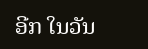ອີກ ໃນວັນ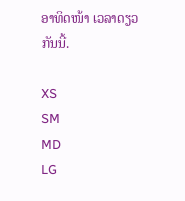ອາທິດໜ້າ ເວລາດຽວກັນນີ້.

XS
SM
MD
LG